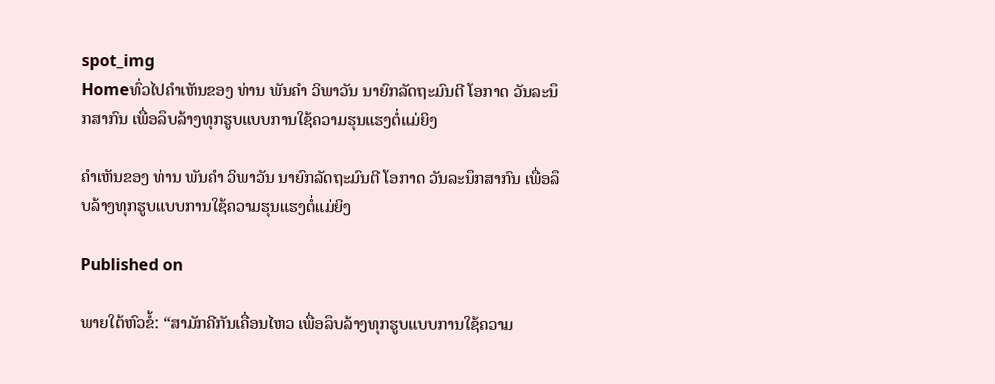spot_img
Homeທົ່ວໄປຄໍາເຫັນຂອງ ທ່ານ ພັນຄຳ ວິພາວັນ ນາຍົກລັດຖະມົນຕີ ໂອກາດ ວັນລະນຶກສາກົນ ເພື່ອລຶບລ້າງທຸກຮູບແບບການໃຊ້ຄວາມຮຸນແຮງຕໍ່ແມ່ຍິງ

ຄໍາເຫັນຂອງ ທ່ານ ພັນຄຳ ວິພາວັນ ນາຍົກລັດຖະມົນຕີ ໂອກາດ ວັນລະນຶກສາກົນ ເພື່ອລຶບລ້າງທຸກຮູບແບບການໃຊ້ຄວາມຮຸນແຮງຕໍ່ແມ່ຍິງ

Published on

ພາຍໃຕ້ຫົວຂໍ້: “ສາມັກຄີກັນເຄື່ອນໄຫວ ເພື່ອລຶບລ້າງທຸກຮູບແບບການໃຊ້ຄວາມ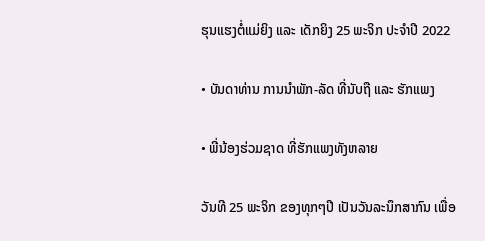ຮຸນແຮງຕໍ່ແມ່ຍິງ ແລະ ເດັກຍິງ 25 ພະຈິກ ປະຈຳປີ 2022

• ບັນດາທ່ານ ການນຳພັກ-ລັດ ທີ່ນັບຖື ແລະ ຮັກແພງ

• ພີ່ນ້ອງຮ່ວມຊາດ ທີ່ຮັກແພງທັງຫລາຍ

ວັນທີ 25 ພະຈິກ ຂອງທຸກໆປີ ເປັນວັນລະນຶກສາກົນ ເພື່ອ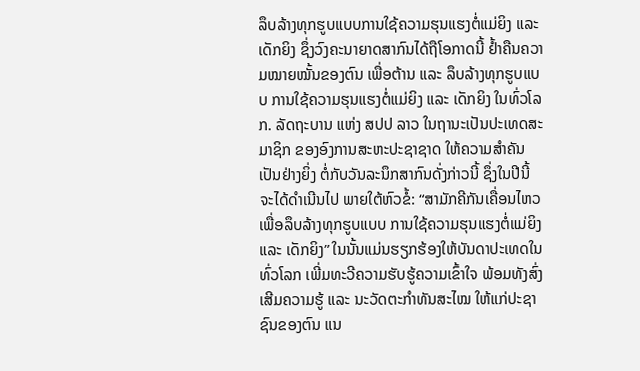ລຶບລ້າງທຸກຮູບແບບການໃຊ້ຄວາມຮຸນແຮງຕໍ່ແມ່ຍິງ ແລະ ເດັກຍິງ ຊຶ່ງວົງຄະນາຍາດສາກົນໄດ້ຖືໂອກາດນີ້ ຢໍ້າຄືນຄວາມໝາຍໝັ້ນຂອງຕົນ ເພື່ອຕ້ານ ແລະ ລຶບລ້າງທຸກຮູບແບບ ການໃຊ້ຄວາມຮຸນແຮງຕໍ່ແມ່ຍິງ ແລະ ເດັກຍິງ ໃນທົ່ວໂລກ. ລັດຖະບານ ແຫ່ງ ສປປ ລາວ ໃນຖານະເປັນປະເທດສະມາຊິກ ຂອງອົງການສະຫະປະຊາຊາດ ໃຫ້ຄວາມສໍາຄັນເປັນຢ່າງຍິ່ງ ຕໍ່ກັບວັນລະນຶກສາກົນດັ່ງກ່າວນີ້ ຊຶ່ງໃນປີນີ້ ຈະໄດ້ດໍາເນີນໄປ ພາຍໃຕ້ຫົວຂໍ້: “ສາມັກຄີກັນເຄື່ອນໄຫວ ເພື່ອລຶບລ້າງທຸກຮູບແບບ ການໃຊ້ຄວາມຮຸນແຮງຕໍ່ແມ່ຍິງ ແລະ ເດັກຍິງ” ໃນນັ້ນແມ່ນຮຽກຮ້ອງໃຫ້ບັນດາປະເທດໃນທົ່ວໂລກ ເພີ່ມທະວີຄວາມຮັບຮູ້ຄວາມເຂົ້າໃຈ ພ້ອມທັງສົ່ງເສີມຄວາມຮູ້ ແລະ ນະວັດຕະກຳທັນສະໄໝ ໃຫ້ແກ່ປະຊາຊົນຂອງຕົນ ແນ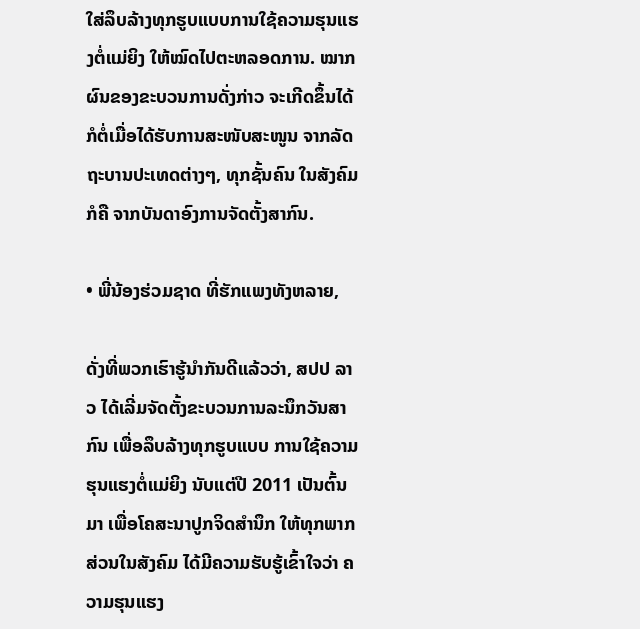ໃສ່ລຶບລ້າງທຸກຮູບແບບການໃຊ້ຄວາມຮຸນແຮງຕໍ່ແມ່ຍິງ ໃຫ້ໝົດໄປຕະຫລອດການ. ໝາກຜົນຂອງຂະບວນການດັ່ງກ່າວ ຈະເກີດຂຶ້ນໄດ້ ກໍຕໍ່ເມື່ອໄດ້ຮັບການສະໜັບສະໜູນ ຈາກລັດຖະບານປະເທດຕ່າງໆ, ທຸກຊັ້ນຄົນ ໃນສັງຄົມ ກໍຄື ຈາກບັນດາອົງການຈັດຕັ້ງສາກົນ.

• ພີ່ນ້ອງຮ່ວມຊາດ ທີ່ຮັກແພງທັງຫລາຍ,

ດັ່ງທີ່ພວກເຮົາຮູ້ນໍາກັນດີແລ້ວວ່າ, ສປປ ລາວ ໄດ້ເລີ່ມຈັດຕັ້ງຂະບວນການລະນຶກວັນສາກົນ ເພື່ອລຶບລ້າງທຸກຮູບແບບ ການໃຊ້ຄວາມຮຸນແຮງຕໍ່ແມ່ຍິງ ນັບແຕ່ປີ 2011 ເປັນຕົ້ນມາ ເພື່ອໂຄສະນາປູກຈິດສໍານຶກ ໃຫ້ທຸກພາກສ່ວນໃນສັງຄົມ ໄດ້ມີຄວາມຮັບຮູ້ເຂົ້າໃຈວ່າ ຄວາມຮຸນແຮງ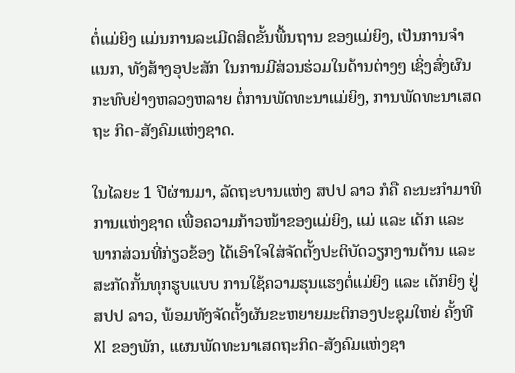ຕໍ່ແມ່ຍິງ ແມ່ນການລະເມີດສິດຂັ້ນພື້ນຖານ ຂອງແມ່ຍິງ, ເປັນການຈຳແນກ, ທັງສ້າງອຸປະສັກ ໃນການມີສ່ວນຮ່ວມໃນດ້ານຕ່າງໆ ເຊິ່ງສົ່ງຜົນກະທົບຢ່າງຫລວງຫລາຍ ຕໍ່ການພັດທະນາແມ່ຍິງ, ການພັດທະນາເສດຖະ ກິດ-ສັງຄົມແຫ່ງຊາດ.

ໃນໄລຍະ 1 ປີຜ່ານມາ, ລັດຖະບານແຫ່ງ ສປປ ລາວ ກໍຄື ຄະນະກໍາມາທິການແຫ່ງຊາດ ເພື່ອຄວາມກ້າວໜ້າຂອງແມ່ຍິງ, ແມ່ ແລະ ເດັກ ແລະ ພາກສ່ວນທີ່ກ່ຽວຂ້ອງ ໄດ້ເອົາໃຈໃສ່ຈັດຕັ້ງປະຕິບັດວຽກງານຕ້ານ ແລະ ສະກັດກັ້ນທຸກຮູບແບບ ການໃຊ້ຄວາມຮຸນແຮງຕໍ່ແມ່ຍິງ ແລະ ເດັກຍິງ ຢູ່ ສປປ ລາວ, ພ້ອມທັງຈັດຕັ້ງຜັນຂະຫຍາຍມະຕິກອງປະຊຸມໃຫຍ່ ຄັ້ງທີ XI ຂອງພັກ, ແຜນພັດທະນາເສດຖະກິດ-ສັງຄົມແຫ່ງຊາ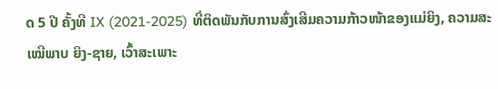ດ 5 ປີ ຄັ້ງທີ IX (2021-2025) ທີ່ຕິດພັນກັບການສົ່ງເສີມຄວາມກ້າວໜ້າຂອງແມ່ຍິງ, ຄວາມສະເໝີພາບ ຍິງ-ຊາຍ, ເວົ້າສະເພາະ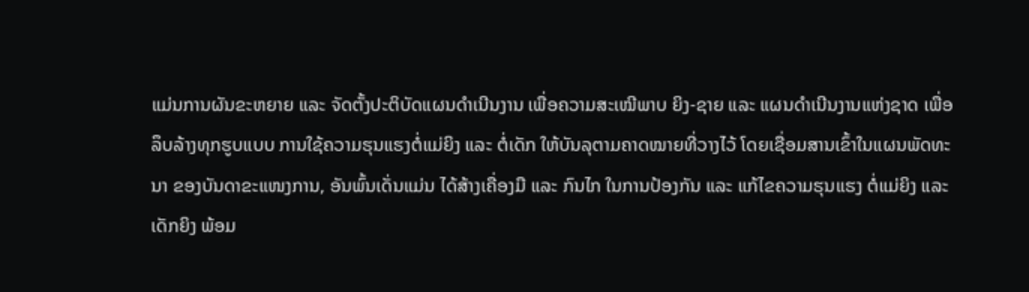ແມ່ນການຜັນຂະຫຍາຍ ແລະ ຈັດຕັ້ງປະຕິບັດແຜນດຳເນີນງານ ເພື່ອຄວາມສະເໝີພາບ ຍິງ-ຊາຍ ແລະ ແຜນດຳເນີນງານແຫ່ງຊາດ ເພື່ອລຶບລ້າງທຸກຮູບແບບ ການໃຊ້ຄວາມຮຸນແຮງຕໍ່ແມ່ຍິງ ແລະ ຕໍ່ເດັກ ໃຫ້ບັນລຸຕາມຄາດໝາຍທີ່ວາງໄວ້ ໂດຍເຊື່ອມສານເຂົ້າໃນແຜນພັດທະນາ ຂອງບັນດາຂະແໜງການ, ອັນພົ້ນເດັ່ນແມ່ນ ໄດ້ສ້າງເຄື່ອງມື ແລະ ກົນໄກ ໃນການປ້ອງກັນ ແລະ ແກ້ໄຂຄວາມຮຸນແຮງ ຕໍ່ແມ່ຍິງ ແລະ ເດັກຍິງ ພ້ອມ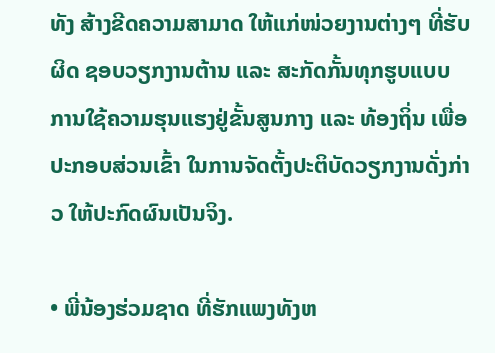ທັງ ສ້າງຂີດຄວາມສາມາດ ໃຫ້ແກ່ໜ່ວຍງານຕ່າງໆ ທີ່ຮັບຜິດ ຊອບວຽກງານຕ້ານ ແລະ ສະກັດກັ້ນທຸກຮູບແບບ ການໃຊ້ຄວາມຮຸນແຮງຢູ່ຂັ້ນສູນກາງ ແລະ ທ້ອງຖິ່ນ ເພື່ອປະກອບສ່ວນເຂົ້າ ໃນການຈັດຕັ້ງປະຕິບັດວຽກງານດັ່ງກ່າວ ໃຫ້ປະກົດຜົນເປັນຈິງ.

• ພີ່ນ້ອງຮ່ວມຊາດ ທີ່ຮັກແພງທັງຫ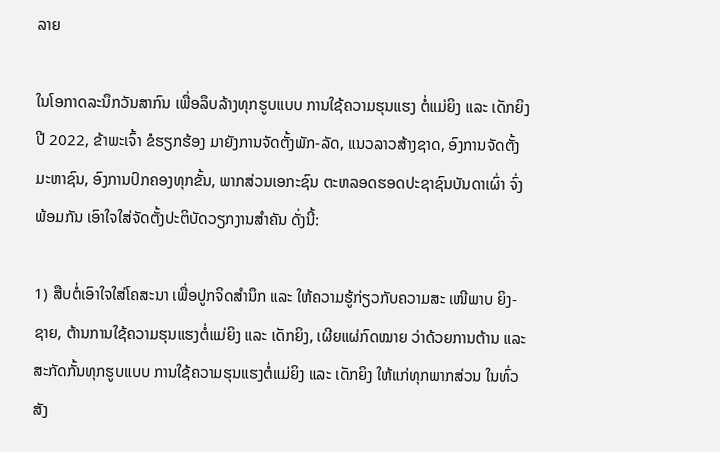ລາຍ

ໃນໂອກາດລະນຶກວັນສາກົນ ເພື່ອລຶບລ້າງທຸກຮູບແບບ ການໃຊ້ຄວາມຮຸນແຮງ ຕໍ່ແມ່ຍິງ ແລະ ເດັກຍິງ ປີ 2022, ຂ້າພະເຈົ້າ ຂໍຮຽກຮ້ອງ ມາຍັງການຈັດຕັ້ງພັກ-ລັດ, ແນວລາວສ້າງຊາດ, ອົງການຈັດຕັ້ງມະຫາຊົນ, ອົງການປົກຄອງທຸກຂັ້ນ, ພາກສ່ວນເອກະຊົນ ຕະຫລອດຮອດປະຊາຊົນບັນດາເຜົ່າ ຈົ່ງພ້ອມກັນ ເອົາໃຈໃສ່ຈັດຕັ້ງປະຕິບັດວຽກງານສຳຄັນ ດັ່ງນີ້:

1) ສືບຕໍ່ເອົາໃຈໃສ່ໂຄສະນາ ເພື່ອປູກຈິດສຳນຶກ ແລະ ໃຫ້ຄວາມຮູ້ກ່ຽວກັບຄວາມສະ ເໜີພາບ ຍິງ-ຊາຍ, ຕ້ານການໃຊ້ຄວາມຮຸນແຮງຕໍ່ແມ່ຍິງ ແລະ ເດັກຍິງ, ເຜີຍແຜ່ກົດໝາຍ ວ່າດ້ວຍການຕ້ານ ແລະ ສະກັດກັ້ນທຸກຮູບແບບ ການໃຊ້ຄວາມຮຸນແຮງຕໍ່ແມ່ຍິງ ແລະ ເດັກຍິງ ໃຫ້ແກ່ທຸກພາກສ່ວນ ໃນທົ່ວສັງ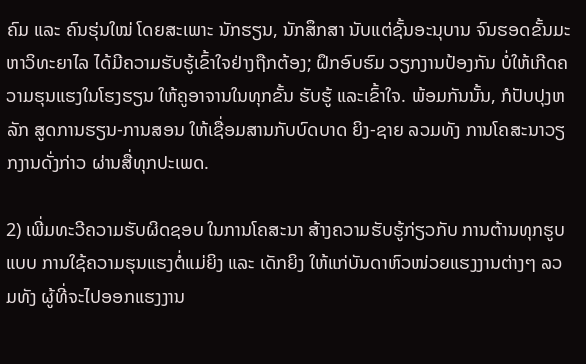ຄົມ ແລະ ຄົນຮຸ່ນໃໝ່ ໂດຍສະເພາະ ນັກຮຽນ, ນັກສຶກສາ ນັບແຕ່ຊັ້ນອະນຸບານ ຈົນຮອດຂັ້ນມະຫາວິທະຍາໄລ ໄດ້ມີຄວາມຮັບຮູ້ເຂົ້າໃຈຢ່າງຖືກຕ້ອງ; ຝຶກອົບຮົມ ວຽກງານປ້ອງກັນ ບໍ່ໃຫ້ເກີດຄວາມຮຸນແຮງໃນໂຮງຮຽນ ໃຫ້ຄູອາຈານໃນທຸກຂັ້ນ ຮັບຮູ້ ແລະເຂົ້າໃຈ. ພ້ອມກັນນັ້ນ, ກໍປັບປຸງຫລັກ ສູດການຮຽນ-ການສອນ ໃຫ້ເຊື່ອມສານກັບບົດບາດ ຍິງ-ຊາຍ ລວມທັງ ການໂຄສະນາວຽກງານດັ່ງກ່າວ ຜ່ານສື່ທຸກປະເພດ.

2) ເພີ່ມທະວີຄວາມຮັບຜິດຊອບ ໃນການໂຄສະນາ ສ້າງຄວາມຮັບຮູ້ກ່ຽວກັບ ການຕ້ານທຸກຮູບແບບ ການໃຊ້ຄວາມຮຸນແຮງຕໍ່ແມ່ຍິງ ແລະ ເດັກຍິງ ໃຫ້ແກ່ບັນດາຫົວໜ່ວຍແຮງງານຕ່າງໆ ລວມທັງ ຜູ້ທີ່ຈະໄປອອກແຮງງານ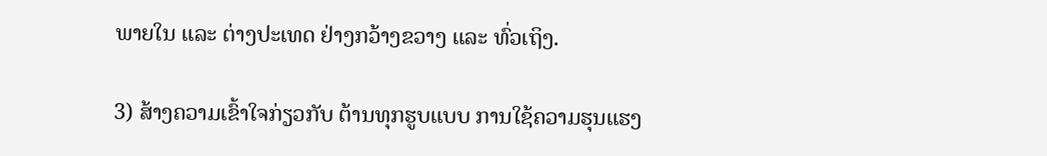ພາຍໃນ ແລະ ຕ່າງປະເທດ ຢ່າງກວ້າງຂວາງ ແລະ ທົ່ວເຖິງ.

3) ສ້າງຄວາມເຂົ້າໃຈກ່ຽວກັບ ຕ້ານທຸກຮູບແບບ ການໃຊ້ຄວາມຮຸນແຮງ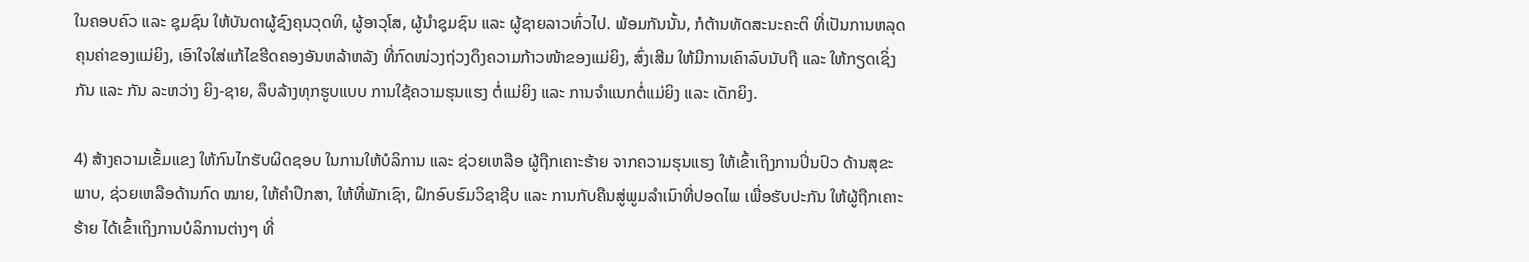ໃນຄອບຄົວ ແລະ ຊຸມຊົນ ໃຫ້ບັນດາຜູ້ຊົງຄຸນວຸດທິ, ຜູ້ອາວຸໂສ, ຜູ້ນຳຊຸມຊົນ ແລະ ຜູ້ຊາຍລາວທົ່ວໄປ. ພ້ອມກັນນັ້ນ, ກໍຕ້ານທັດສະນະຄະຕິ ທີ່ເປັນການຫລຸດຄຸນຄ່າຂອງແມ່ຍິງ, ເອົາໃຈໃສ່ແກ້ໄຂຮີດຄອງອັນຫລ້າຫລັງ ທີ່ກົດໜ່ວງຖ່ວງດຶງຄວາມກ້າວໜ້າຂອງແມ່ຍິງ, ສົ່ງເສີມ ໃຫ້ມີການເຄົາລົບນັບຖື ແລະ ໃຫ້ກຽດເຊິ່ງກັນ ແລະ ກັນ ລະຫວ່າງ ຍິງ-ຊາຍ, ລຶບລ້າງທຸກຮູບແບບ ການໃຊ້ຄວາມຮຸນແຮງ ຕໍ່ແມ່ຍິງ ແລະ ການຈຳແນກຕໍ່ແມ່ຍິງ ແລະ ເດັກຍິງ.

4) ສ້າງຄວາມເຂັ້ມແຂງ ໃຫ້ກົນໄກຮັບຜິດຊອບ ໃນການໃຫ້ບໍລິການ ແລະ ຊ່ວຍເຫລືອ ຜູ້ຖືກເຄາະຮ້າຍ ຈາກຄວາມຮຸນແຮງ ໃຫ້ເຂົ້າເຖິງການປິ່ນປົວ ດ້ານສຸຂະພາບ, ຊ່ວຍເຫລືອດ້ານກົດ ໝາຍ, ໃຫ້ຄຳປຶກສາ, ໃຫ້ທີ່ພັກເຊົາ, ຝຶກອົບຮົມວິຊາຊີບ ແລະ ການກັບຄືນສູ່ພູມລຳເນົາທີ່ປອດໄພ ເພື່ອຮັບປະກັນ ໃຫ້ຜູ້ຖືກເຄາະຮ້າຍ ໄດ້ເຂົ້າເຖິງການບໍລິການຕ່າງໆ ທີ່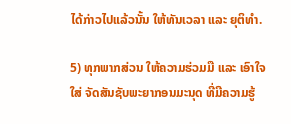ໄດ້ກ່າວໄປແລ້ວນັ້ນ ໃຫ້ທັນເວລາ ແລະ ຍຸຕິທຳ.

5) ທຸກພາກສ່ວນ ໃຫ້ຄວາມຮ່ວມມື ແລະ ເອົາໃຈໃສ່ ຈັດສັນຊັບພະຍາກອນມະນຸດ ທີ່ມີຄວາມຮູ້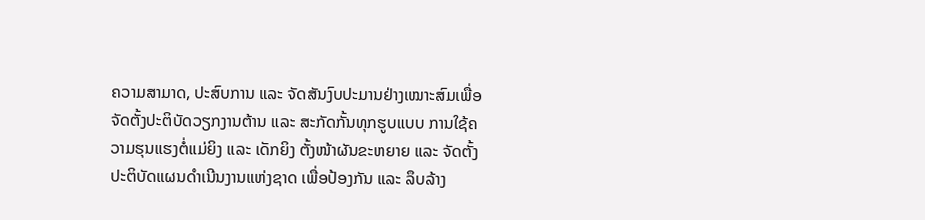ຄວາມສາມາດ, ປະສົບການ ແລະ ຈັດສັນງົບປະມານຢ່າງເໝາະສົມເພື່ອຈັດຕັ້ງປະຕິບັດວຽກງານຕ້ານ ແລະ ສະກັດກັ້ນທຸກຮູບແບບ ການໃຊ້ຄວາມຮຸນແຮງຕໍ່ແມ່ຍິງ ແລະ ເດັກຍິງ ຕັ້ງໜ້າຜັນຂະຫຍາຍ ແລະ ຈັດຕັ້ງປະຕິບັດແຜນດຳເນີນງານແຫ່ງຊາດ ເພື່ອປ້ອງກັນ ແລະ ລຶບລ້າງ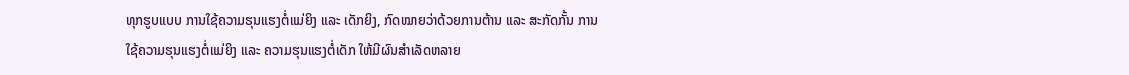ທຸກຮູບແບບ ການໃຊ້ຄວາມຮຸນແຮງຕໍ່ແມ່ຍິງ ແລະ ເດັກຍິງ, ກົດໝາຍວ່າດ້ວຍການຕ້ານ ແລະ ສະກັດກັ້ນ ການໃຊ້ຄວາມຮຸນແຮງຕໍ່ແມ່ຍິງ ແລະ ຄວາມຮຸນແຮງຕໍ່ເດັກ ໃຫ້ມີຜົນສຳເລັດຫລາຍ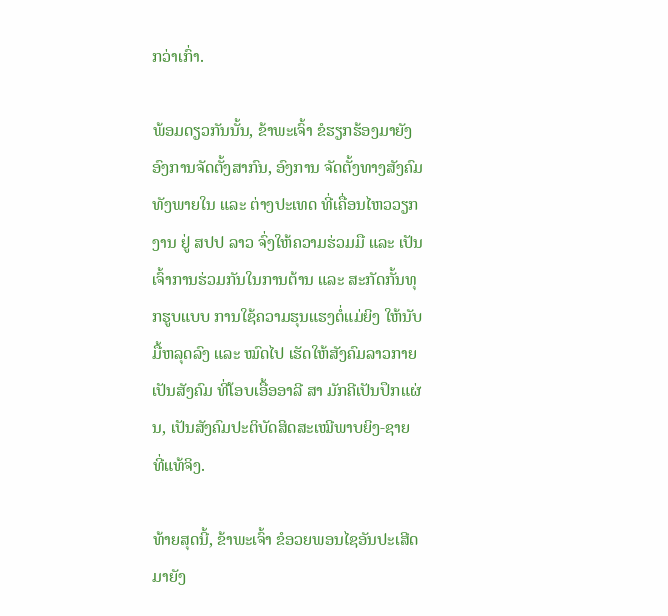ກວ່າເກົ່າ.

ພ້ອມດຽວກັນນັ້ນ, ຂ້າພະເຈົ້າ ຂໍຮຽກຮ້ອງມາຍັງອົງການຈັດຕັ້ງສາກົນ, ອົງການ ຈັດຕັ້ງທາງສັງຄົມ ທັງພາຍໃນ ແລະ ຕ່າງປະເທດ ທີ່ເຄື່ອນໄຫວວຽກງານ ຢູ່ ສປປ ລາວ ຈົ່ງໃຫ້ຄວາມຮ່ວມມື ແລະ ເປັນເຈົ້າການຮ່ວມກັນໃນການຕ້ານ ແລະ ສະກັດກັ້ນທຸກຮູບແບບ ການໃຊ້ຄວາມຮຸນແຮງຕໍ່ແມ່ຍິງ ໃຫ້ນັບມື້ຫລຸດລົງ ແລະ ໝົດໄປ ເຮັດໃຫ້ສັງຄົມລາວກາຍເປັນສັງຄົມ ທີ່ໂອບເອື້ອອາລີ ສາ ມັກຄີເປັນປຶກແຜ່ນ, ເປັນສັງຄົມປະຕິບັດສິດສະເໝີພາບຍິງ-ຊາຍ ທີ່ແທ້ຈິງ.

ທ້າຍສຸດນີ້, ຂ້າພະເຈົ້າ ຂໍອວຍພອນໄຊອັນປະເສີດມາຍັງ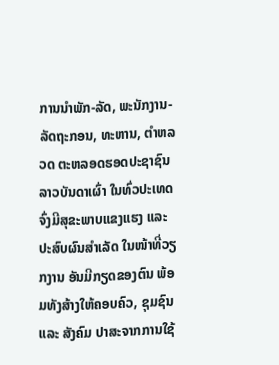ການນຳພັກ-ລັດ, ພະນັກງານ-ລັດຖະກອນ, ທະຫານ, ຕໍາຫລວດ ຕະຫລອດຮອດປະຊາຊົນລາວບັນດາເຜົ່າ ໃນທົ່ວປະເທດ ຈົ່ງມີສຸຂະພາບແຂງແຮງ ແລະ ປະສົບຜົນສຳເລັດ ໃນໜ້າທີ່ວຽກງານ ອັນມີກຽດຂອງຕົນ ພ້ອມທັງສ້າງໃຫ້ຄອບຄົວ, ຊຸມຊົນ ແລະ ສັງຄົມ ປາສະຈາກການໃຊ້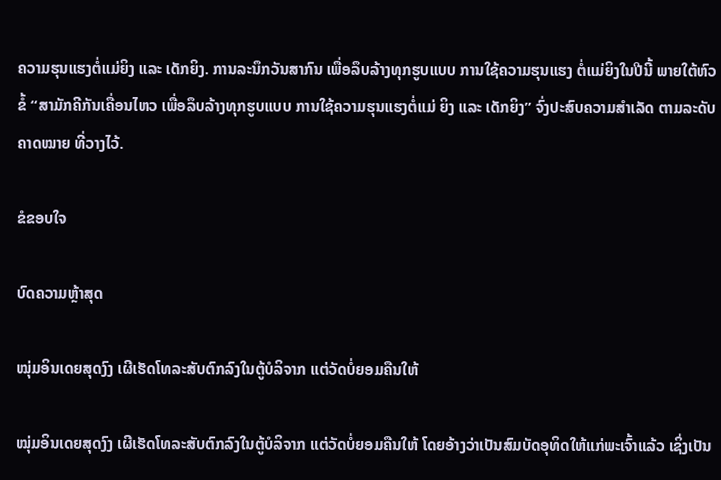ຄວາມຮຸນແຮງຕໍ່ແມ່ຍິງ ແລະ ເດັກຍິງ. ການລະນຶກວັນສາກົນ ເພື່ອລຶບລ້າງທຸກຮູບແບບ ການໃຊ້ຄວາມຮຸນແຮງ ຕໍ່ແມ່ຍິງໃນປີນີ້ ພາຍໃຕ້ຫົວຂໍ້ “ສາມັກຄີກັນເຄື່ອນໄຫວ ເພື່ອລຶບລ້າງທຸກຮູບແບບ ການໃຊ້ຄວາມຮຸນແຮງຕໍ່ແມ່ ຍິງ ແລະ ເດັກຍິງ” ຈົ່ງປະສົບຄວາມສຳເລັດ ຕາມລະດັບຄາດໝາຍ ທີ່ວາງໄວ້.

ຂໍຂອບໃຈ

ບົດຄວາມຫຼ້າສຸດ

ໝຸ່ມອິນເດຍສຸດງົງ ເຜີເຮັດໂທລະສັບຕົກລົງໃນຕູ້ບໍລິຈາກ ແຕ່ວັດບໍ່ຍອມຄືນໃຫ້

ໝຸ່ມອິນເດຍສຸດງົງ ເຜີເຮັດໂທລະສັບຕົກລົງໃນຕູ້ບໍລິຈາກ ແຕ່ວັດບໍ່ຍອມຄືນໃຫ້ ໂດຍອ້າງວ່າເປັນສົມບັດອຸທິດໃຫ້ແກ່ພະເຈົ້າແລ້ວ ເຊິ່ງເປັນ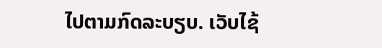ໄປຕາມກົດລະບຽບ. ເວັບໄຊ້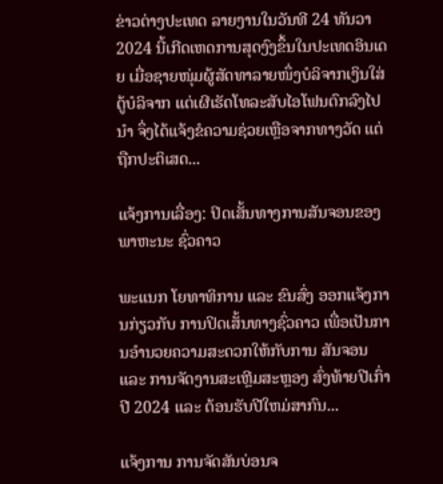ຂ່າວຕ່າງປະເທດ ລາຍງານໃນວັນທີ 24 ທັນວາ 2024 ນີ້ເກີດເຫດການສຸດງົງຂຶ້ນໃນປະເທດອິນເດຍ ເມື່ອຊາຍໜຸ່ມຜູ້ສັດທາລາຍໜຶ່ງບໍລິຈາກເງິນໃສ່ຕູ້ບໍລິຈາກ ແຕ່ເຜີເຮັດໂທລະສັບໄອໂຟນຕົກລົງໄປນຳ ຈຶ່ງໄດ້ແຈ້ງຂໍຄວາມຊ່ວຍເຫຼືອຈາກທາງວັດ ແຕ່ຖືກປະຕິເສດ...

ແຈ້ງການເລື່ອງ: ປິດເສັ້ນທາງການສັນຈອນຂອງພາຫະນະ ຊົ່ວຄາວ

ພະແນກ ໂຍທາທິການ ແລະ ຂົນສົ່ງ ອອກແຈ້ງການກ່ຽວກັບ ການປິດເສັ້ນທາງຊົ່ວຄາວ ເພື່ອເປັນການອໍານວຍຄວາມສະດວກໃຫ້ກັບການ ສັນຈອນ ແລະ ການຈັດງານສະເຫຼີມສະຫຼອງ ສົ່ງທ້າຍປີເກົ່າ ປີ 2024 ແລະ ຕ້ອນຮັບປີໃຫມ່ສາກົນ...

ແຈ້ງການ ການຈັດສັນບ່ອນຈ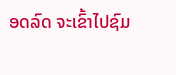ອດລົດ ຈະເຂົ້າໄປຊົມ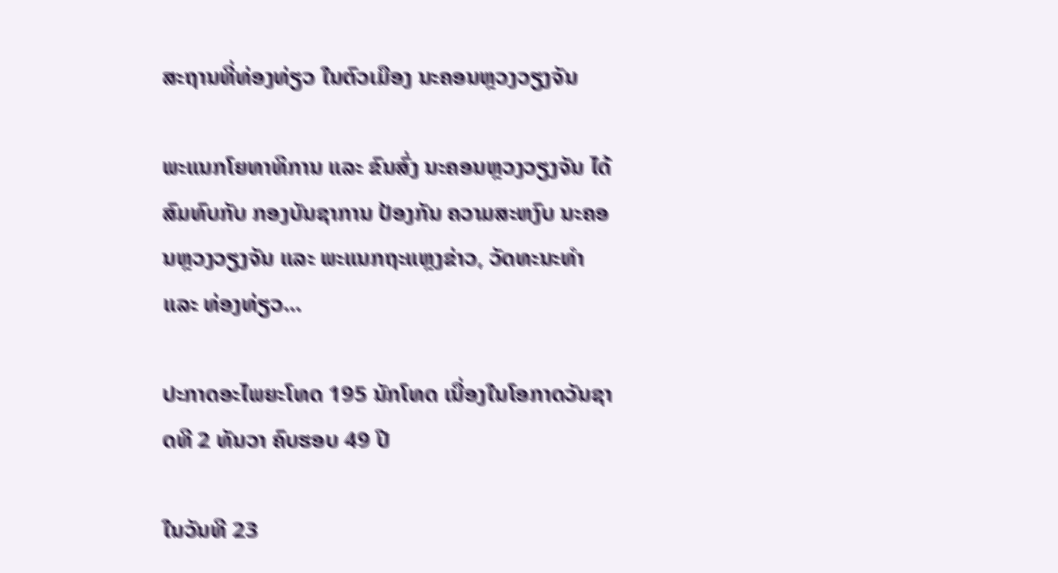ສະຖານທີ່ທ່ອງທ່ຽວ ໃນຕົວເມືອງ ນະຄອນຫຼວງວຽງຈັນ

ພະແນກໂຍທາທິການ ແລະ ຂົນສົ່ງ ນະຄອນຫຼວງວຽງຈັນ ໄດ້ສົມທົບກັບ ກອງບັນຊາການ ປ້ອງກັນ ຄວາມສະຫງົບ ນະຄອນຫຼວງວຽງຈັນ ແລະ ພະແນກຖະແຫຼງຂ່າວ, ວັດທະນະທຳ ແລະ ທ່ອງທ່ຽວ...

ປະກາດອະໄພຍະໂທດ 195 ນັກໂທດ ເນື່ອງໃນໂອກາດວັນຊາດທີ 2 ທັນວາ ຄົບຮອບ 49 ປີ

ໃນວັນທີ 23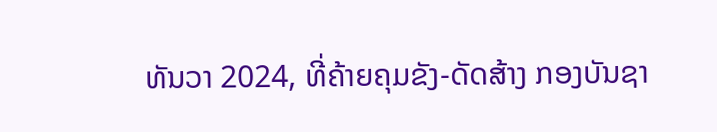ທັນວາ 2024, ທີ່ຄ້າຍຄຸມຂັງ-ດັດສ້າງ ກອງບັນຊາ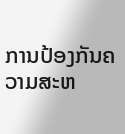ການປ້ອງກັນຄວາມສະຫ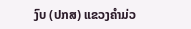ງົບ (ປກສ) ແຂວງຄໍາມ່ວ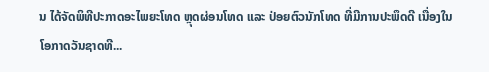ນ ໄດ້ຈັດພິທີປະກາດອະໄພຍະໂທດ ຫຼຸດຜ່ອນໂທດ ແລະ ປ່ອຍຕົວນັກໂທດ ທີ່ມີການປະພຶດດີ ເນື່ອງໃນໂອກາດວັນຊາດທີ...